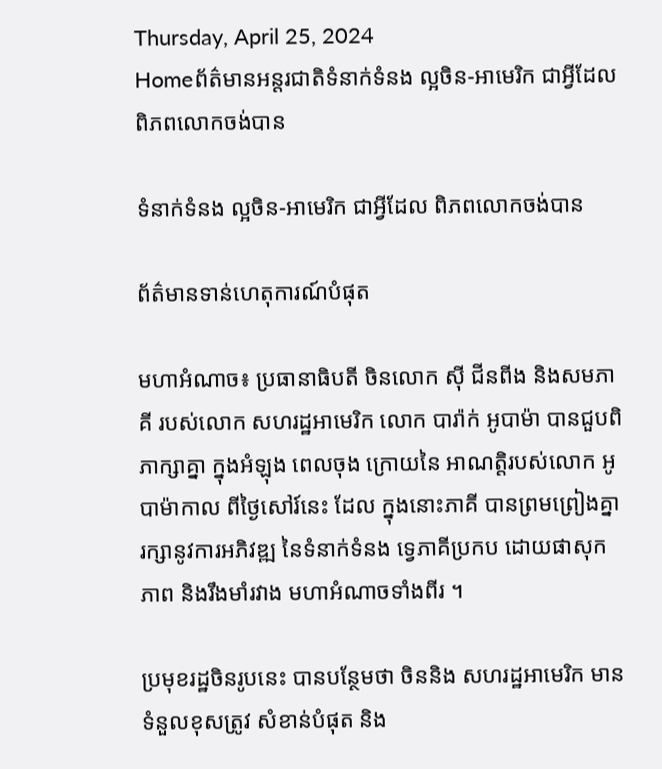Thursday, April 25, 2024
Homeព័ត៌មានអន្តរជាតិទំនាក់ទំនង ល្អចិន-អាមេរិក ជាអ្វីដែល ពិភពលោកចង់បាន

ទំនាក់ទំនង ល្អចិន-អាមេរិក ជាអ្វីដែល ពិភពលោកចង់បាន

ព័ត៌មានទាន់ហេតុការណ៍បំផុត

មហាអំណាច៖ ប្រធានាធិបតី ចិនលោក ស៊ី ជីនពីង និងសមភាគី របស់លោក សហរដ្ឋអាមេរិក លោក បារ៉ាក់ អូបាម៉ា បានជួបពិភាក្សាគ្នា ក្នុងអំឡុង ពេលចុង ក្រោយនៃ អាណត្តិរបស់លោក អូបាម៉ាកាល ពីថ្ងៃសៅរ៍នេះ ដែល ក្នុងនោះភាគី បានព្រមព្រៀងគ្នារក្សានូវការអភិវឌ្ឍ នៃទំនាក់ទំនង ទ្វេភាគីប្រកប ដោយផាសុកភាព និងរឹងមាំរវាង មហាអំណាចទាំងពីរ ។

ប្រមុខរដ្ឋចិនរូបនេះ បានបន្ថែមថា ចិននិង សហរដ្ឋអាមេរិក មានទំនួលខុសត្រូវ សំខាន់បំផុត និង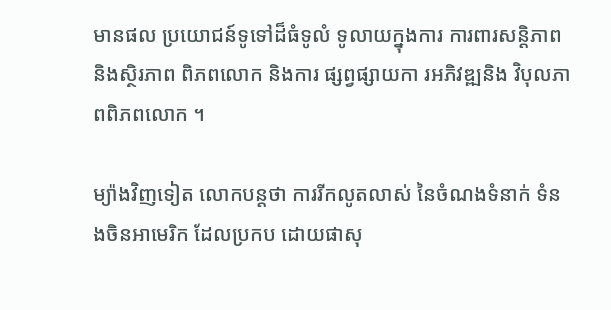មានផល ប្រយោជន៍ទូទៅដ៏ធំទូលំ ទូលាយក្នុងការ ការពារសន្តិភាព និងស្ថិរភាព ពិភពលោក និងការ ផ្សព្វផ្សាយកា រអភិវឌ្ឍនិង វិបុលភាពពិភពលោក ។

ម្យ៉ាងវិញទៀត លោកបន្តថា ការរីកលូតលាស់ នៃចំណងទំនាក់ ទំនងចិនអាមេរិក ដែលប្រកប ដោយផាសុ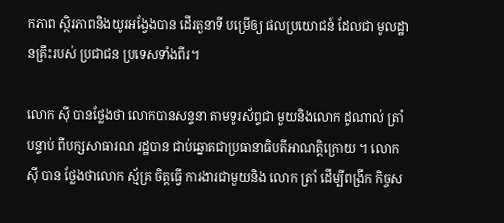កភាព ស្ថិរភាពនិងយូរអង្វែងបាន ដើរតួនាទី បម្រើឲ្យ ផលប្រយោជន៍ ដែលជា មូលដ្ឋានគ្រឹះរបស់ ប្រជាជន ប្រទេសទាំងពីរ។

លោក ស៊ី បានថ្លែងថា លោកបានសន្ទនា តាមទូរស័ព្ទជា មួយនិងលោក ដូណាល់ ត្រាំ បន្ទាប់ ពីបក្សសាធារណ រដ្ឋបាន ជាប់ឆ្នោតជាប្រធានាធិបតីអាណត្តិក្រោយ ។ លោក ស៊ី បាន ថ្លែងថាលោក ស្ម័គ្រ ចិត្តធ្វើ ការងារជាមួយនិង លោក ត្រាំ ដើម្បីពង្រីក កិច្ចស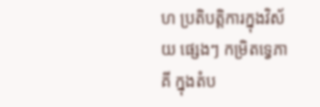ហ ប្រតិបត្តិការក្នុងវិស័យ ផ្សេងៗ កម្រិតទ្វេភាគី ក្នុងតំប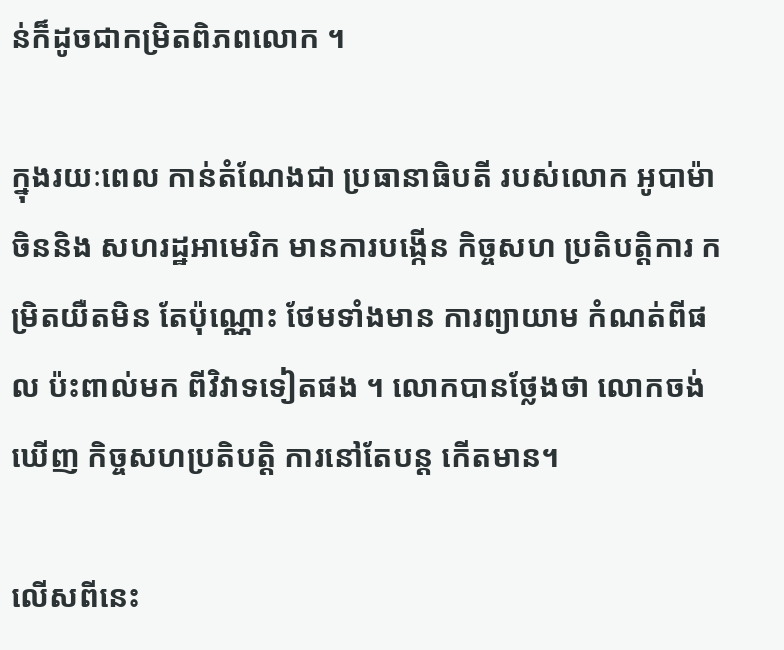ន់ក៏ដូចជាកម្រិតពិភពលោក ។

ក្នុងរយៈពេល កាន់តំណែងជា ប្រធានាធិបតី របស់លោក អូបាម៉ា ចិននិង សហរដ្ឋអាមេរិក មានការបង្កើន កិច្ចសហ ប្រតិបត្តិការ កម្រិតយឺតមិន តែប៉ុណ្ណោះ ថែមទាំងមាន ការព្យាយាម កំណត់ពីផល ប៉ះពាល់មក ពីវិវាទទៀតផង ។ លោកបានថ្លែងថា លោកចង់ឃើញ កិច្ចសហប្រតិបត្តិ ការនៅតែបន្ត កើតមាន។

លើសពីនេះ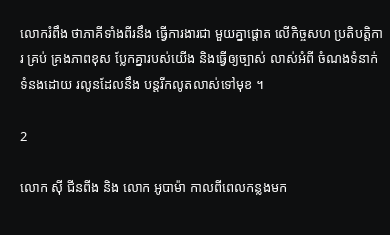លោករំពឹង ថាភាគីទាំងពីរនឹង ធ្វើការងារជា មួយគ្នាផ្តោត លើកិច្ចសហ ប្រតិបត្តិការ គ្រប់ គ្រងភាពខុស ប្លែកគ្នារបស់យើង និងធ្វើឲ្យច្បាស់ លាស់អំពី ចំណងទំនាក់ ទំនងដោយ រលូនដែលនឹង បន្តរីកលូតលាស់ទៅមុខ ។

2

លោក ស៊ី ជីនពីង និង លោក អូបាម៉ា កាលពីពេលកន្លងមក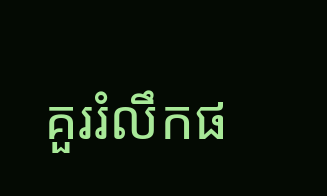គួររំលឹកផ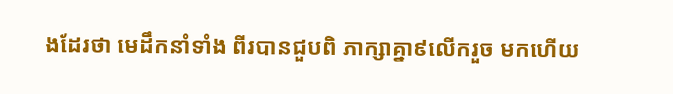ងដែរថា មេដឹកនាំទាំង ពីរបានជួបពិ ភាក្សាគ្នា៩លើករួច មកហើយ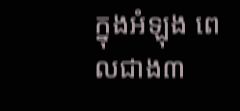ក្នុងអំឡុង ពេលជាង៣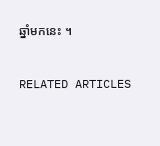ឆ្នាំមកនេះ ។

RELATED ARTICLES